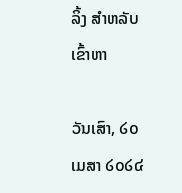ລິ້ງ ສຳຫລັບເຂົ້າຫາ

ວັນເສົາ, ໒໐ ເມສາ ໒໐໒໔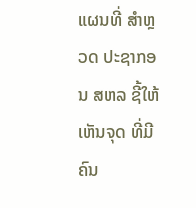ແຜນທີ່ ສຳຫຼວດ ປະຊາກອນ ສຫລ ຊີ້ໃຫ້ເຫັນຈຸດ ທີ່ມີຄົນ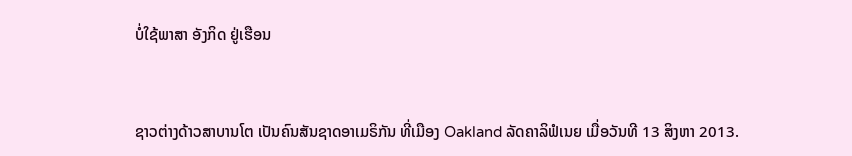ບໍ່ໃຊ້ພາສາ ອັງກິດ ຢູ່ເຮືອນ


ຊາວຕ່າງດ້າວສາບານໂຕ ເປັນຄົນສັນຊາດອາເມຣິກັນ ທີ່ເມືອງ Oakland ລັດຄາລິຟໍເນຍ ເມື່ອວັນທີ 13 ສິງຫາ 2013.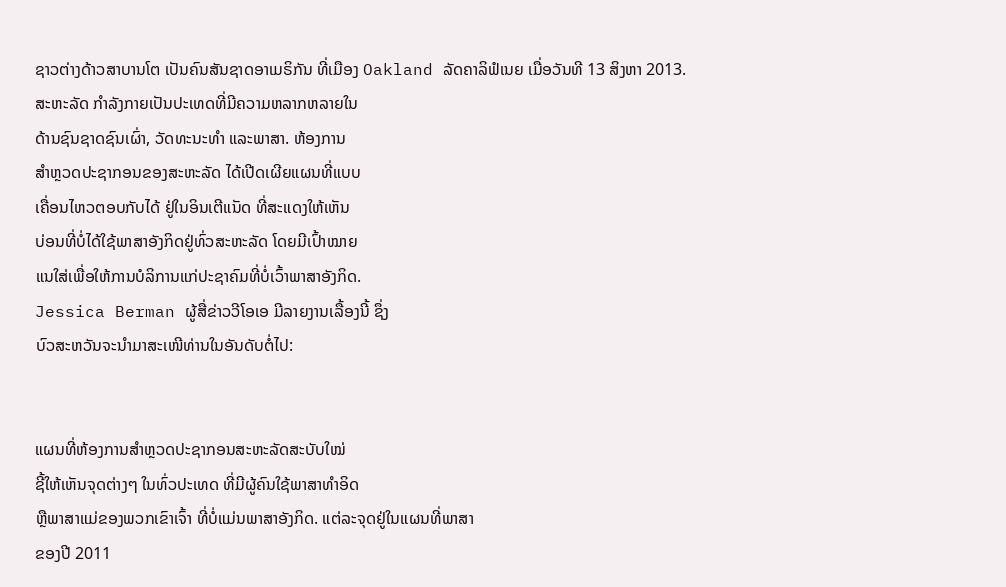ຊາວຕ່າງດ້າວສາບານໂຕ ເປັນຄົນສັນຊາດອາເມຣິກັນ ທີ່ເມືອງ Oakland ລັດຄາລິຟໍເນຍ ເມື່ອວັນທີ 13 ສິງຫາ 2013.
ສະຫະລັດ ກໍາລັງກາຍເປັນປະເທດທີ່ມີຄວາມຫລາກຫລາຍໃນ
ດ້ານຊົນຊາດຊົນເຜົ່າ, ວັດທະນະທໍາ ແລະພາສາ. ຫ້ອງການ
ສຳຫຼວດປະຊາກອນຂອງສະຫະລັດ ໄດ້ເປີດເຜີຍແຜນທີ່ແບບ
ເຄື່ອນໄຫວຕອບກັບໄດ້ ຢູ່ໃນອິນເຕີແນັດ ທີ່ສະແດງໃຫ້ເຫັນ
ບ່ອນທີ່ບໍ່ໄດ້ໃຊ້ພາສາອັງກິດຢູ່ທົ່ວສະຫະລັດ ໂດຍມີເປົ້າໝາຍ
ແນໃສ່ເພື່ອໃຫ້ການບໍລິການແກ່ປະຊາຄົມທີ່ບໍ່ເວົ້າພາສາອັງກິດ.
Jessica Berman ຜູ້ສື່ຂ່າວວີໂອເອ ມີລາຍງານເລື້ອງນີ້ ຊຶ່ງ
ບົວສະຫວັນຈະນໍາມາສະເໜີທ່ານໃນອັນດັບຕໍ່ໄປ:


ແຜນທີ່ຫ້ອງການສຳຫຼວດປະຊາກອນສະຫະລັດສະບັບໃໝ່
ຊີ້ໃຫ້ເຫັນຈຸດຕ່າງໆ ໃນທົ່ວປະເທດ ທີ່ມີຜູ້ຄົນໃຊ້ພາສາທຳອິດ
ຫຼືພາສາແມ່ຂອງພວກເຂົາເຈົ້າ ທີ່ບໍ່ແມ່ນພາສາອັງກິດ. ແຕ່ລະຈຸດຢູ່ໃນແຜນທີ່ພາສາ
ຂອງປີ 2011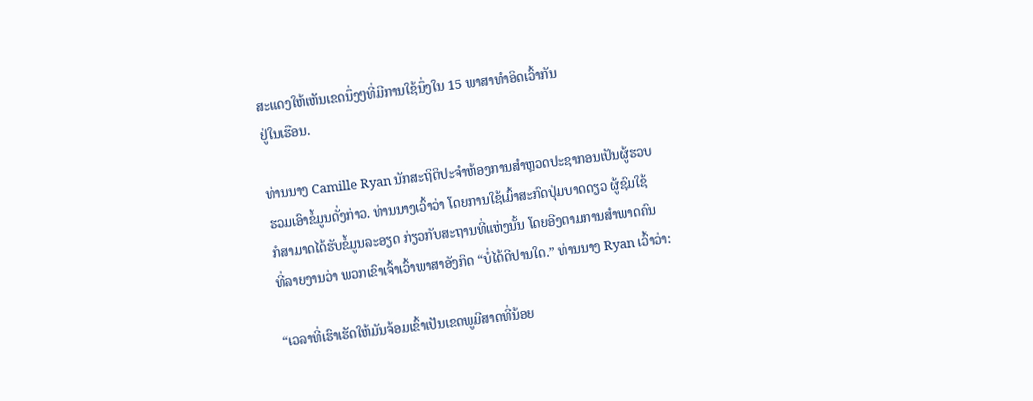ສະແດງໃຫ້ເຫັນເຂດນຶ່ງໆທີ່ມີການໃຊ້ນຶ່ງໃນ 15 ພາສາທໍາອິດເວົ້າກັນ
ຢູ່ໃນເຮືອນ.

ທ່ານນາງ Camille Ryan ນັກສະຖິຕິປະຈໍາຫ້ອງການສຳຫຼວດປະຊາກອນເປັນຜູ້ຮວບ
ຮວມເອົາຂໍ້ມູນດັ່ງກ່າວ. ທ່ານນາງເວົ້າວ່າ ໂດຍການໃຊ້ເມົ້າສະກົດປຸ່ມບາດດຽວ ຜູ້ຊົມໃຊ້
ກໍສາມາດໄດ້ຮັບຂໍ້ມູນລະອຽດ ກ່ຽວກັບສະຖານທີ່ແຫ່ງນັ້ນ ໂດຍອີງຕາມການສໍາພາດຄົນ
ທີ່ລາຍງານວ່າ ພວກເຂົາເຈົ້າເວົ້າພາສາອັງກິດ “ບໍ່ໄດ້ດີປານໃດ.” ທ່ານນາງ Ryan ເວົ້າວ່າ:

“ເວລາທີ່ເຮົາເຮັດໃຫ້ມັນຈ້ອມເຂົ້າເປັນເຂດພູມີສາດທີ່ນ້ອຍ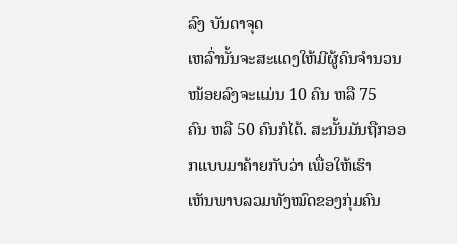ລົງ ບັນດາຈຸດ
ເຫລົ່ານັ້ນຈະສະແດງໃຫ້ມີຜູ້ຄົນຈໍານວນໜ້ອຍລົງຈະແມ່ນ 10 ຄົນ ຫລື 75
ຄົນ ຫລື 50 ຄົນກໍໄດ້. ສະນັ້ນມັນຖືກອອກແບບມາຄ້າຍກັບວ່າ ເພື່ອໃຫ້ເຮົາ
ເຫັນພາບລວມທັງໝົດຂອງກຸ່ມຄົນ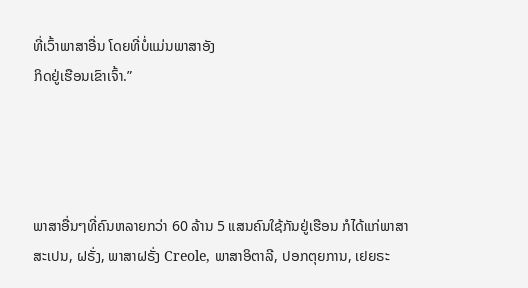ທີ່ເວົ້າພາສາອື່ນ ໂດຍທີ່ບໍ່ແມ່ນພາສາອັງ
ກິດຢູ່ເຮືອນເຂົາເຈົ້າ.”




ພາສາອື່ນໆທີ່ຄົນຫລາຍກວ່າ 60 ລ້ານ 5 ແສນຄົນໃຊ້ກັນຢູ່ເຮືອນ ກໍໄດ້ແກ່ພາສາ
ສະເປນ, ຝຣັ່ງ, ພາສາຝຣັ່ງ Creole, ພາສາອິຕາລີ, ປອກຕຸຍການ, ເຢຍຣະ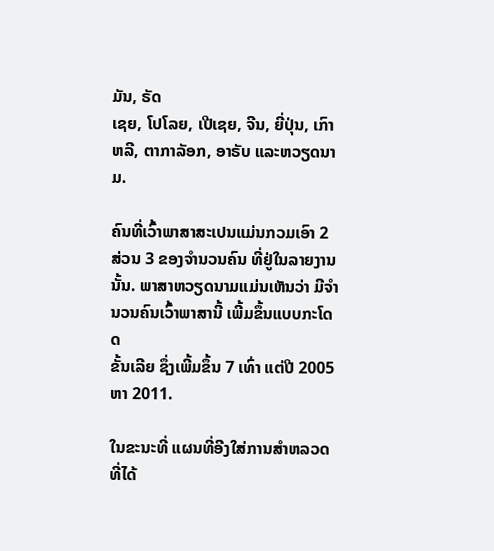ມັນ, ຣັດ
ເຊຍ, ໂປໂລຍ, ເປີເຊຍ, ຈີນ, ຍີ່ປຸ່ນ, ເກົາຫລີ, ຕາກາລັອກ, ອາຣັບ ແລະຫວຽດນາມ.

ຄົນທີ່ເວົ້າພາສາສະເປນແມ່ນກວມເອົາ 2 ສ່ວນ 3 ຂອງຈໍານວນຄົນ ທີ່ຢູ່ໃນລາຍງານ
ນັ້ນ. ພາສາຫວຽດນາມແມ່ນເຫັນວ່າ ມີຈໍານວນຄົນເວົ້າພາສານີ້ ເພີ້ມຂຶ້ນແບບກະໂດດ
ຂັ້ນເລີຍ ຊຶ່ງເພີ້ມຂຶ້ນ 7 ເທົ່າ ແຕ່ປີ 2005 ຫາ 2011.

ໃນຂະນະທີ່ ແຜນທີ່ອີງໃສ່ການສໍາຫລວດ ທີ່ໄດ້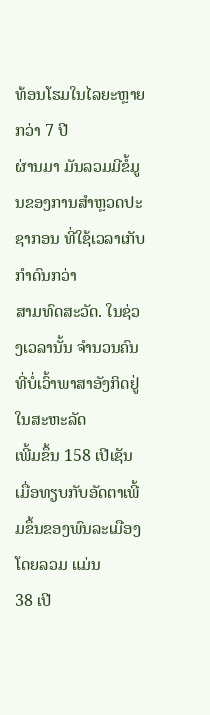ທ້ອນໂຮມໃນໄລຍະຫຼາຍກວ່າ 7 ປີ
ຜ່ານມາ ມັນລວມມີຂໍ້ມູນຂອງການສຳຫຼວດປະຊາກອນ ທີ່ໃຊ້ເວລາເກັບກໍາດົນກວ່າ
ສາມທົດສະວັດ. ໃນຊ່ວງເວລານັ້ນ ຈໍານວນຄົນທີ່ບໍ່ເວົ້າພາສາອັງກິດຢູ່ໃນສະຫະລັດ
ເພີ້ມຂຶ້ນ 158 ເປີເຊັນ ເມື່ອທຽບກັບອັດຕາເພີ້ມຂຶ້ນຂອງພົນລະເມືອງໂດຍລວມ ແມ່ນ
38 ເປີ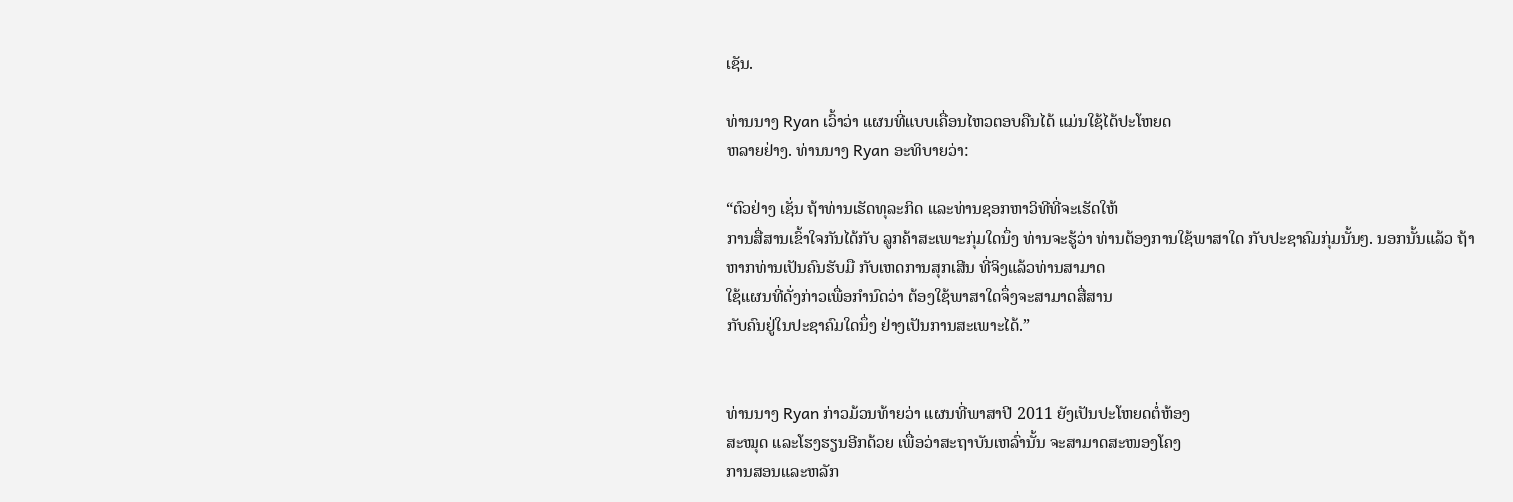ເຊັນ.

ທ່ານນາງ Ryan ເວົ້າວ່າ ແຜນທີ່ແບບເຄື່ອນໄຫວຕອບຄືນໄດ້ ແມ່ນໃຊ້ໄດ້ປະໂຫຍດ
ຫລາຍຢ່າງ. ທ່ານນາງ Ryan ອະທິບາຍວ່າ:

“ຕົວຢ່າງ ເຊັ່ນ ຖ້າທ່ານເຮັດທຸລະກິດ ແລະທ່ານຊອກຫາວິທີທີ່ຈະເຮັດໃຫ້
ການສື່ສານເຂົ້າໃຈກັນໄດ້ກັບ ລູກຄ້າສະເພາະກຸ່ມໃດນຶ່ງ ທ່ານຈະຮູ້ວ່າ ທ່ານຕ້ອງການໃຊ້ພາສາໃດ ກັບປະຊາຄົມກຸ່ມນັ້ນໆ. ນອກນັ້ນແລ້ວ ຖ້າ
ຫາກທ່ານເປັນຄົນຮັບມື ກັບເຫດການສຸກເສີນ ທີ່ຈິງແລ້ວທ່ານສາມາດ
ໃຊ້ແຜນທີ່ດັ່ງກ່າວເພື່ອກໍານົດວ່າ ຕ້ອງໃຊ້ພາສາໃດຈຶ່ງຈະສາມາດສື່ສານ
ກັບຄົນຢູ່ໃນປະຊາຄົມໃດນຶ່ງ ຢ່າງເປັນການສະເພາະໄດ້.”


ທ່ານນາງ Ryan ກ່າວມ້ວນທ້າຍວ່າ ແຜນທີ່ພາສາປີ 2011 ຍັງເປັນປະໂຫຍດຕໍ່ຫ້ອງ
ສະໝຸດ ແລະໂຮງຮຽນອີກດ້ວຍ ເພື່ອວ່າສະຖາບັນເຫລົ່ານັ້ນ ຈະສາມາດສະໜອງໂຄງ
ການສອນແລະຫລັກ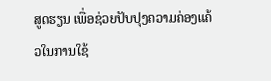ສູດຮຽນ ເພື່ອຊ່ວຍປັບປຸງຄວາມຄ່ອງແຄ້ວໃນການໃຊ້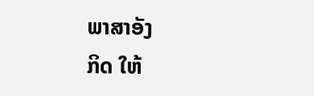ພາສາອັງ
ກິດ ໃຫ້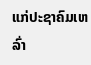ແກ່ປະຊາຄົມເຫລົ່າ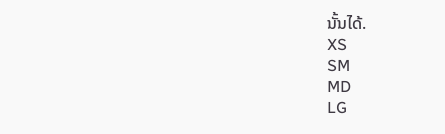ນັ້ນໄດ້.
XS
SM
MD
LG